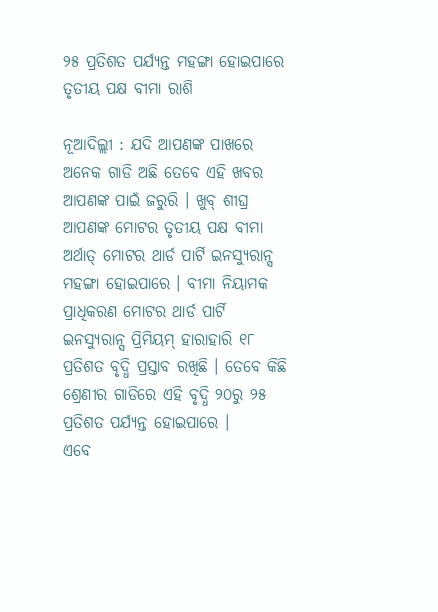୨୫ ପ୍ରତିଶତ ପର୍ଯ୍ୟନ୍ତ ମହଙ୍ଗା ହୋଇପାରେ ତୃତୀୟ ପକ୍ଷ ବୀମା ରାଶି

ନୂଆଦିଲ୍ଲୀ : ଯଦି ଆପଣଙ୍କ ପାଖରେ ଅନେକ ଗାଡି ଅଛି ତେବେ ଏହି ଖବର ଆପଣଙ୍କ ପାଇଁ ଜରୁରି । ଖୁବ୍ ଶୀଘ୍ର ଆପଣଙ୍କ ମୋଟର ତୃତୀୟ ପକ୍ଷ ବୀମା ଅର୍ଥାତ୍ ମୋଟର ଥାର୍ଡ ପାର୍ଟି ଇନସ୍ୟୁରାନ୍ସ ମହଙ୍ଗା ହୋଇପାରେ । ବୀମା ନିୟାମକ ପ୍ରାଧିକରଣ ମୋଟର ଥାର୍ଡ ପାର୍ଟି ଇନସ୍ୟୁରାନ୍ସ ପ୍ରିମିୟମ୍ ହାରାହାରି ୧୮ ପ୍ରତିଶତ ବୃଦ୍ଧି ପ୍ରସ୍ତାବ ରଖିଛି । ତେବେ କିଛି ଶ୍ରେଣୀର ଗାଡିରେ ଏହି ବୃଦ୍ଧି ୨୦ରୁ ୨୫ ପ୍ରତିଶତ ପର୍ଯ୍ୟନ୍ତ ହୋଇପାରେ ।
ଏବେ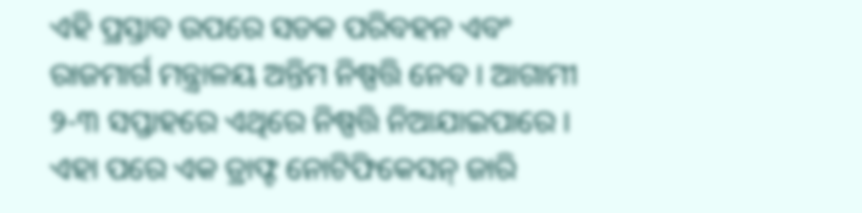ଏହି ପ୍ରସ୍ତାବ ଉପରେ ସଡକ ପରିବହନ ଏବଂ ରାଜମାର୍ଗ ମନ୍ତ୍ରାଳୟ ଅନ୍ତିମ ନିଷ୍ପତ୍ତି ନେବ । ଆଗାମୀ ୨-୩ ସପ୍ତାହରେ ଏଥିରେ ନିଷ୍ପତ୍ତି ନିଆଯାଇପାରେ । ଏହା ପରେ ଏକ ଡ୍ରାଫ୍ଟ ନୋଟିଫିକେସନ୍ ଜାରି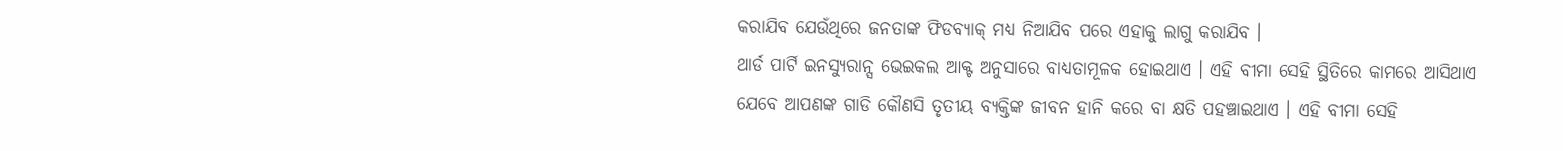କରାଯିବ ଯେଉଁଥିରେ ଜନତାଙ୍କ ଫିଡବ୍ୟାକ୍ ମଧ୍ୟ ନିଆଯିବ ପରେ ଏହାକୁ ଲାଗୁ କରାଯିବ ।
ଥାର୍ଡ ପାର୍ଟି ଇନସ୍ୟୁରାନ୍ସ ଭେଇକଲ ଆକ୍ଟ ଅନୁସାରେ ବାଧ୍ୟତାମୂଳକ ହୋଇଥାଏ । ଏହି ବୀମା ସେହି ସ୍ଥିତିରେ କାମରେ ଆସିଥାଏ ଯେବେ ଆପଣଙ୍କ ଗାଡି କୌଣସି ତୃତୀୟ ବ୍ୟକ୍ତିଙ୍କ ଜୀବନ ହାନି କରେ ବା କ୍ଷତି ପହଞ୍ଚାଇଥାଏ । ଏହି ବୀମା ସେହି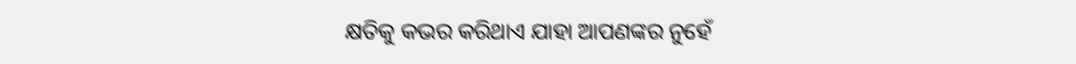କ୍ଷତିକୁ କଭର କରିଥାଏ ଯାହା ଆପଣଙ୍କର ନୁହେଁ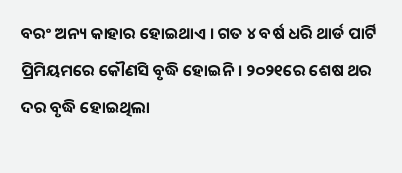ବରଂ ଅନ୍ୟ କାହାର ହୋଇଥାଏ । ଗତ ୪ ବର୍ଷ ଧରି ଥାର୍ଡ ପାର୍ଟି ପ୍ରିମିୟମରେ କୌଣସି ବୃଦ୍ଧି ହୋଇନି । ୨୦୨୧ରେ ଶେଷ ଥର ଦର ବୃଦ୍ଧି ହୋଇଥିଲା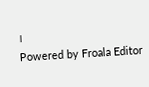।
Powered by Froala Editor